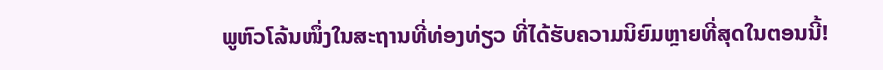ພູຫົວໂລ້ນໜຶ່ງໃນສະຖານທີ່ທ່ອງທ່ຽວ ທີ່ໄດ້ຮັບຄວາມນິຍົມຫຼາຍທີ່ສຸດໃນຕອນນີ້!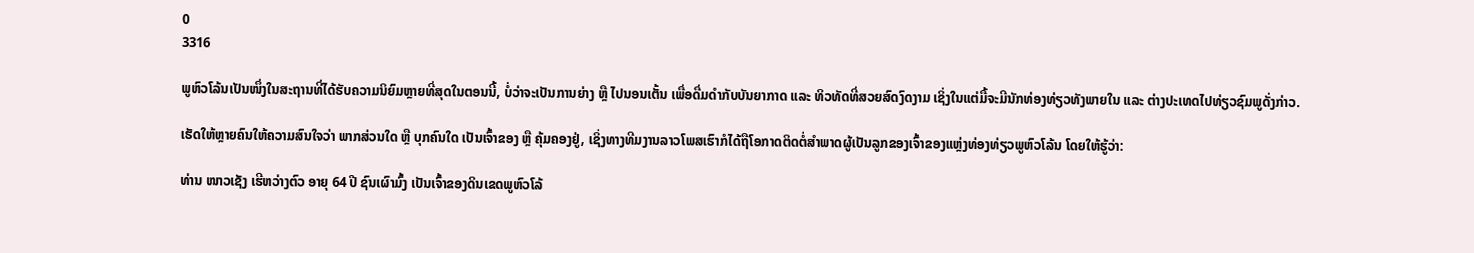0
3316

ພູຫົວໂລ້ນເປັນໜຶ່ງໃນສະຖານທີ່ໄດ້ຮັບຄວາມນິຍົມຫຼາຍທີ່ສຸດໃນຕອນນີ້, ບໍ່ວ່າຈະເປັນການຍ່າງ ຫຼື ໄປນອນເຕັ້ນ ເພື່ອດື່ມດຳກັບບັນຍາກາດ ແລະ ທິວທັດທີ່ສວຍສົດງົດງາມ ເຊິ່ງໃນແຕ່ມື້ຈະມີນັກທ່ອງທ່ຽວທັງພາຍໃນ ແລະ ຕ່າງປະເທດໄປທ່ຽວຊົມພູດັ່ງກ່າວ.

ເຮັດໃຫ້ຫຼາຍຄົນໃຫ້ຄວາມສົນໃຈວ່າ ພາກສ່ວນໃດ ຫຼື ບຸກຄົນໃດ ເປັນເຈົ້າຂອງ ຫຼື ຄຸ້ມຄອງຢູ່, ເຊິ່ງທາງທີມງານລາວໂພສເຮົາກໍໄດ້ຖືໂອກາດຕິດຕໍ່ສຳພາດຜູ້ເປັນລູກຂອງເຈົ້າຂອງແຫຼ່ງທ່ອງທ່ຽວພູຫົວໂລ້ນ ໂດຍໃຫ້ຮູ້ວ່າ:

ທ່ານ ໜາວເຊັງ ເຮີຫວ່າງຕົວ ອາຍຸ 64 ປີ ຊົນເຜົາມົ້ງ ເປັນເຈົ້າຂອງດິນເຂດພູຫົວໂລ້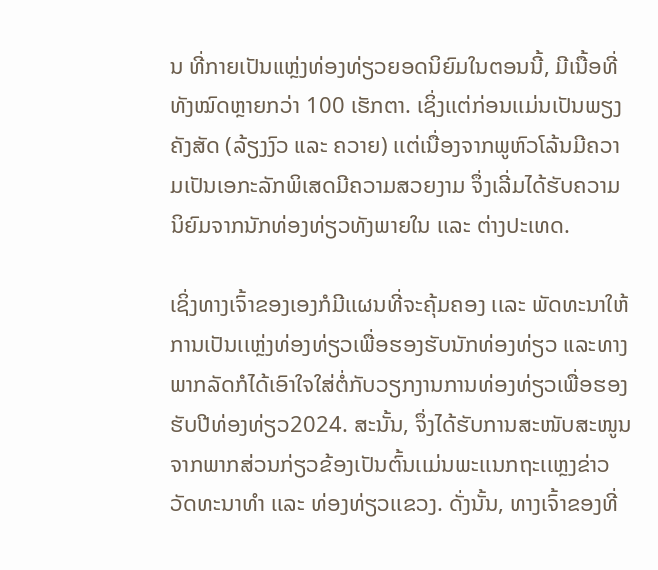ນ ທີ່ກາຍເປັນແຫຼ່ງທ່ອງທ່ຽວຍອດນິຍົມໃນຕອນນີ້, ມີເນື້ອທີ່ທັງໝົດຫຼາຍກວ່າ 100 ເຮັກຕາ. ເຊິ່ງເເຕ່ກ່ອນເເມ່ນເປັນພຽງຄັງສັດ (ລ້ຽງງົວ ແລະ ຄວາຍ) ເເຕ່ເນື່ອງຈາກພູຫົວໂລ້ນມີຄວາມເປັນເອກະລັກພິເສດມີຄວາມສວຍງາມ ຈຶ່ງເລີ່ມໄດ້ຮັບຄວາມນິຍົມຈາກນັກທ່ອງທ່ຽວທັງພາຍໃນ ເເລະ ຕ່າງປະເທດ.

ເຊິ່ງທາງເຈົ້າຂອງເອງກໍມີເເຜນທີ່ຈະຄຸ້ມຄອງ ເເລະ ພັດທະນາໃຫ້ການເປັນເເຫຼ່ງທ່ອງທ່ຽວເພື່ອຮອງຮັບນັກທ່ອງທ່ຽວ ແລະທາງພາກລັດກໍໄດ້ເອົາໃຈໃສ່ຕໍ່ກັບວຽກງານການທ່ອງທ່ຽວເພື່ອຮອງຮັບປີທ່ອງທ່ຽວ2024. ສະນັ້ນ, ຈຶ່ງໄດ້ຮັບການສະໜັບສະໜູນຈາກພາກສ່ວນກ່ຽວຂ້ອງເປັນຕົ້ນເເມ່ນພະເເນກຖະເເຫຼງຂ່າວວັດທະນາທໍາ ເເລະ ທ່ອງທ່ຽວເເຂວງ. ດັ່ງນັ້ນ, ທາງເຈົ້າຂອງທີ່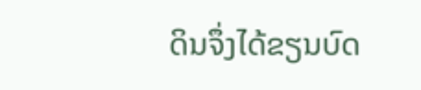ດິນຈຶ່ງໄດ້ຂຽນບົດ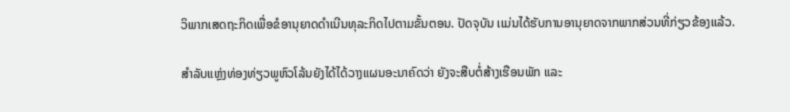ວິພາກເສດຖະກິດເພື່ອຂໍອານຸຍາດດຳເນີນທຸລະກິດໄປຕາມຂັ້ນຕອນ. ປັດຈຸບັນ ເເມ່ນໄດ້ຮັບການອານຸຍາດຈາກພາກສ່ວນທີ່ກ່ຽວຂ້ອງເເລ້ວ.

ສຳລັບແຫຼ່ງທ່ອງທ່ຽວພູຫົວໂລ້ນຍັງໄດ້ໄດ້ວາງແຜນອະນາຄົດວ່າ ຍັງຈະສືບຕໍ່ສ້າງເຮືອນພັກ ແລະ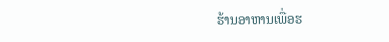ຮ້ານອາຫານເພື່ອຮ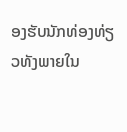ອງຮັບນັກທ່ອງທ່ຽວທັງພາຍໃນ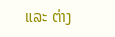ແລະ ຕ່າງ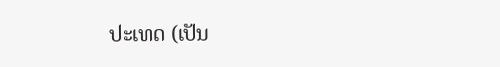ປະເທດ (ເປັນ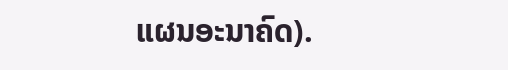ແຜນອະນາຄົດ).